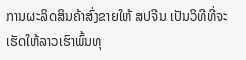ການຜະລິດສິນຄ້າສົ່ງຂາຍໃຫ້ ສປຈີນ ເປັນວິທີທີ່ຈະເຮັດໃຫ້ລາວເຮົາພົ້ນທຸ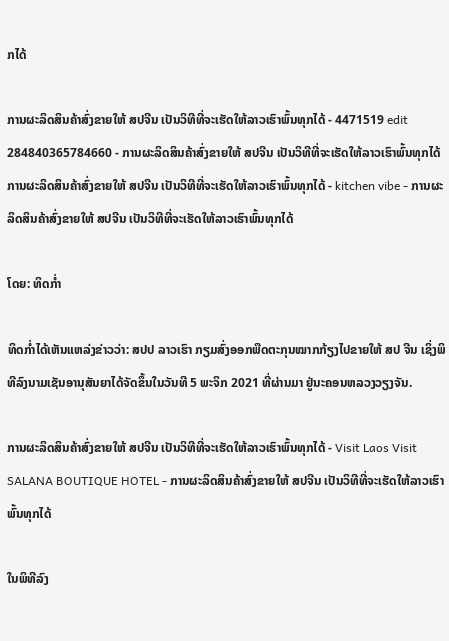ກໄດ້

ການຜະລິດສິນຄ້າສົ່ງຂາຍໃຫ້ ສປຈີນ ເປັນວິທີທີ່ຈະເຮັດໃຫ້ລາວເຮົາພົ້ນທຸກໄດ້ - 4471519 edit 284840365784660 - ການຜະລິດສິນຄ້າສົ່ງຂາຍໃຫ້ ສປຈີນ ເປັນວິທີທີ່ຈະເຮັດໃຫ້ລາວເຮົາພົ້ນທຸກໄດ້
ການຜະລິດສິນຄ້າສົ່ງຂາຍໃຫ້ ສປຈີນ ເປັນວິທີທີ່ຈະເຮັດໃຫ້ລາວເຮົາພົ້ນທຸກໄດ້ - kitchen vibe - ການຜະລິດສິນຄ້າສົ່ງຂາຍໃຫ້ ສປຈີນ ເປັນວິທີທີ່ຈະເຮັດໃຫ້ລາວເຮົາພົ້ນທຸກໄດ້

ໂດຍ: ທິດກໍ່າ

ທິດກໍ່າໄດ້ເຫັນແຫລ່ງຂ່າວວ່າ: ສປປ ລາວເຮົາ ກຽມສົ່ງອອກພືດຕະກຸນໝາກກ້ຽງໄປຂາຍໃຫ້ ສປ ຈີນ ເຊິ່ງພິທີລົງນາມເຊັນອານຸສັນຍາໄດ້ຈັດຂຶ້ນໃນວັນທີ 5 ພະຈິກ 2021 ທີ່ຜ່ານມາ ຢູ່ນະຄອນຫລວງວຽງຈັນ.

ການຜະລິດສິນຄ້າສົ່ງຂາຍໃຫ້ ສປຈີນ ເປັນວິທີທີ່ຈະເຮັດໃຫ້ລາວເຮົາພົ້ນທຸກໄດ້ - Visit Laos Visit SALANA BOUTIQUE HOTEL - ການຜະລິດສິນຄ້າສົ່ງຂາຍໃຫ້ ສປຈີນ ເປັນວິທີທີ່ຈະເຮັດໃຫ້ລາວເຮົາພົ້ນທຸກໄດ້

ໃນພິທີລົງ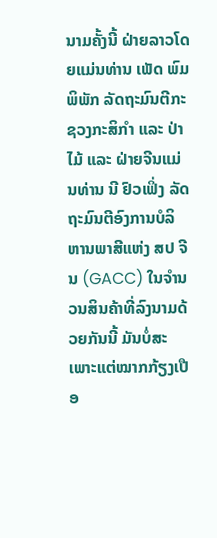ນາມຄັ້ງນີ້ ຝ່າຍລາວໂດຍແມ່ນທ່ານ ເພັດ ພົມພິພັກ ລັດຖະມົນຕີກະຊວງກະສິກຳ ແລະ ປ່າໄມ້ ແລະ ຝ່າຍຈີນແມ່ນທ່ານ ນີ ຢົວເຟິ່ງ ລັດຖະມົນຕີອົງການບໍລິຫານພາສີແຫ່ງ ສປ ຈີນ (GACC) ໃນຈຳນວນສິນຄ້າທີ່ລົງນາມດ້ວຍກັນນີ້ ມັນບໍ່ສະເພາະແຕ່ໝາກກ້ຽງເປືອ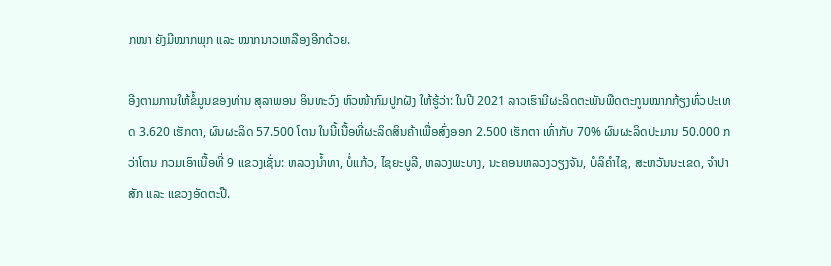ກໜາ ຍັງມີໝາກພຸກ ແລະ ໝາກນາວເຫລືອງອີກດ້ວຍ.

ອີງຕາມການໃຫ້ຂໍ້ມູນຂອງທ່ານ ສຸລາພອນ ອິນທະວົງ ຫົວໜ້າກົມປູກຝັງ ໃຫ້ຮູ້ວ່າ: ໃນປີ 2021 ລາວເຮົາມີຜະລິດຕະພັນພືດຕະກູນໝາກກ້ຽງທົ່ວປະເທດ 3.620 ເຮັກຕາ, ຜົນຜະລິດ 57.500 ໂຕນ ໃນນີ້ເນື້ອທີ່ຜະລິດສິນຄ້າເພື່ອສົ່ງອອກ 2.500 ເຮັກຕາ ເທົ່າກັບ 70% ຜົນຜະລິດປະມານ 50.000 ກວ່າໂຕນ ກວມເອົາເນື້ອທີ່ 9 ແຂວງເຊັ່ນ: ຫລວງນ້ຳທາ, ບໍ່ແກ້ວ, ໄຊຍະບູລີ, ຫລວງພະບາງ, ນະຄອນຫລວງວຽງຈັນ, ບໍລິຄຳໄຊ, ສະຫວັນນະເຂດ, ຈຳປາສັກ ແລະ ແຂວງອັດຕະປື.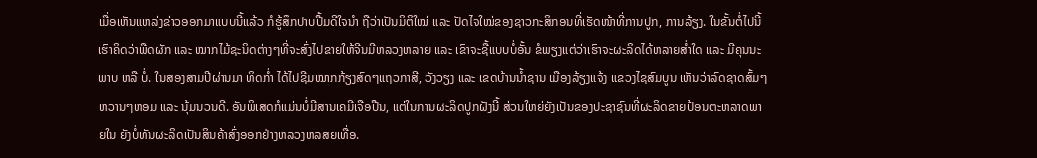ເມື່ອເຫັນແຫລ່ງຂ່າວອອກມາແບບນີ້ແລ້ວ ກໍຮູ້ສຶກປາບປື້ມດີໃຈນຳ ຖືວ່າເປັນມິຕິໃໝ່ ແລະ ປັດໄຈໃໝ່ຂອງຊາວກະສິກອນທີ່ເຮັດໜ້າທີ່ການປູກ, ການລ້ຽງ. ໃນຂັ້ນຕໍ່ໄປນີ້ ເຮົາຄິດວ່າພືດຜັກ ແລະ ໝາກໄມ້ຊະນິດຕ່າງໆທີ່ຈະສົ່ງໄປຂາຍໃຫ້ຈີນມີຫລວງຫລາຍ ແລະ ເຂົາຈະຊື້ແບບບໍ່ອັ້ນ ຂໍພຽງແຕ່ວ່າເຮົາຈະຜະລິດໄດ້ຫລາຍສໍ່າໃດ ແລະ ມີຄຸນນະພາບ ຫລື ບໍ່. ໃນສອງສາມປີຜ່ານມາ ທິດກໍ່າ ໄດ້ໄປຊີມໝາກກ້ຽງສົດໆແຖວກາສີ, ວັງວຽງ ແລະ ເຂດບ້ານນ້ຳຊານ ເມືອງລ້ຽງແຈ້ງ ແຂວງໄຊສົມບູນ ເຫັນວ່າລົດຊາດສົ້ມໆຫວານໆຫອມ ແລະ ນຸ້ມນວນດີ. ອັນພິເສດກໍແມ່ນບໍ່ມີສານເຄມີເຈືອປືນ, ແຕ່ໃນການຜະລິດປູກຝັງນີ້ ສ່ວນໃຫຍ່ຍັງເປັນຂອງປະຊາຊົນທີ່ຜະລິດຂາຍປ້ອນຕະຫລາດພາຍໃນ ຍັງບໍ່ທັນຜະລິດເປັນສິນຄ້າສົ່ງອອກຢ່າງຫລວງຫລສຍເທື່ອ.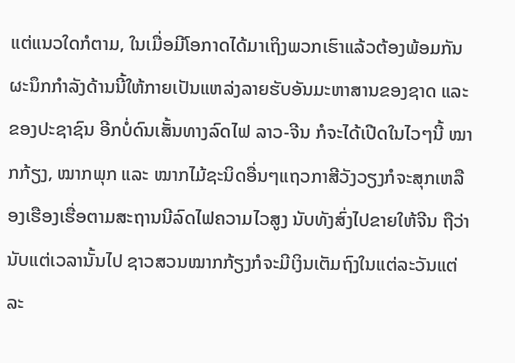ແຕ່ແນວໃດກໍຕາມ, ໃນເມື່ອມີໂອກາດໄດ້ມາເຖິງພວກເຮົາແລ້ວຕ້ອງພ້ອມກັນຜະນຶກກຳລັງດ້ານນີ້ໃຫ້ກາຍເປັນແຫລ່ງລາຍຮັບອັນມະຫາສານຂອງຊາດ ແລະ ຂອງປະຊາຊົນ ອີກບໍ່ດົນເສັ້ນທາງລົດໄຟ ລາວ-ຈີນ ກໍຈະໄດ້ເປີດໃນໄວໆນີ້ ໝາກກ້ຽງ, ໝາກພຸກ ແລະ ໝາກໄມ້ຊະນິດອື່ນໆແຖວກາສີວັງວຽງກໍຈະສຸກເຫລືອງເຮືອງເຮື່ອຕາມສະຖານນີລົດໄຟຄວາມໄວສູງ ນັບທັງສົ່ງໄປຂາຍໃຫ້ຈີນ ຖືວ່ານັບແຕ່ເວລານັ້ນໄປ ຊາວສວນໝາກກ້ຽງກໍຈະມີເງິນເຕັມຖົງໃນແຕ່ລະວັນແຕ່ລະ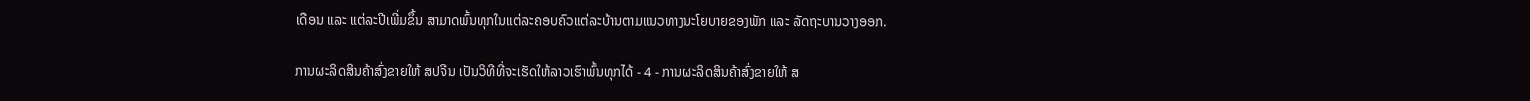ເດືອນ ແລະ ແຕ່ລະປີເພີ່ມຂຶ້ນ ສາມາດພົ້ນທຸກໃນແຕ່ລະຄອບຄົວແຕ່ລະບ້ານຕາມແນວທາງນະໂຍບາຍຂອງພັກ ແລະ ລັດຖະບານວາງອອກ.

ການຜະລິດສິນຄ້າສົ່ງຂາຍໃຫ້ ສປຈີນ ເປັນວິທີທີ່ຈະເຮັດໃຫ້ລາວເຮົາພົ້ນທຸກໄດ້ - 4 - ການຜະລິດສິນຄ້າສົ່ງຂາຍໃຫ້ ສ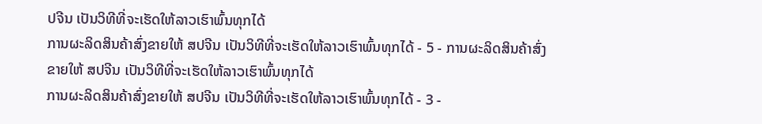ປຈີນ ເປັນວິທີທີ່ຈະເຮັດໃຫ້ລາວເຮົາພົ້ນທຸກໄດ້
ການຜະລິດສິນຄ້າສົ່ງຂາຍໃຫ້ ສປຈີນ ເປັນວິທີທີ່ຈະເຮັດໃຫ້ລາວເຮົາພົ້ນທຸກໄດ້ - 5 - ການຜະລິດສິນຄ້າສົ່ງຂາຍໃຫ້ ສປຈີນ ເປັນວິທີທີ່ຈະເຮັດໃຫ້ລາວເຮົາພົ້ນທຸກໄດ້
ການຜະລິດສິນຄ້າສົ່ງຂາຍໃຫ້ ສປຈີນ ເປັນວິທີທີ່ຈະເຮັດໃຫ້ລາວເຮົາພົ້ນທຸກໄດ້ - 3 -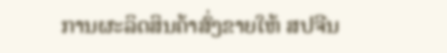ການຜະລິດສິນຄ້າສົ່ງຂາຍໃຫ້ ສປຈີນ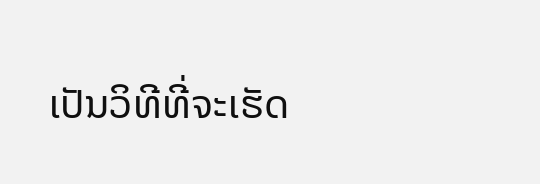ເປັນວິທີທີ່ຈະເຮັດ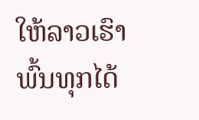ໃຫ້ລາວເຮົາພົ້ນທຸກໄດ້